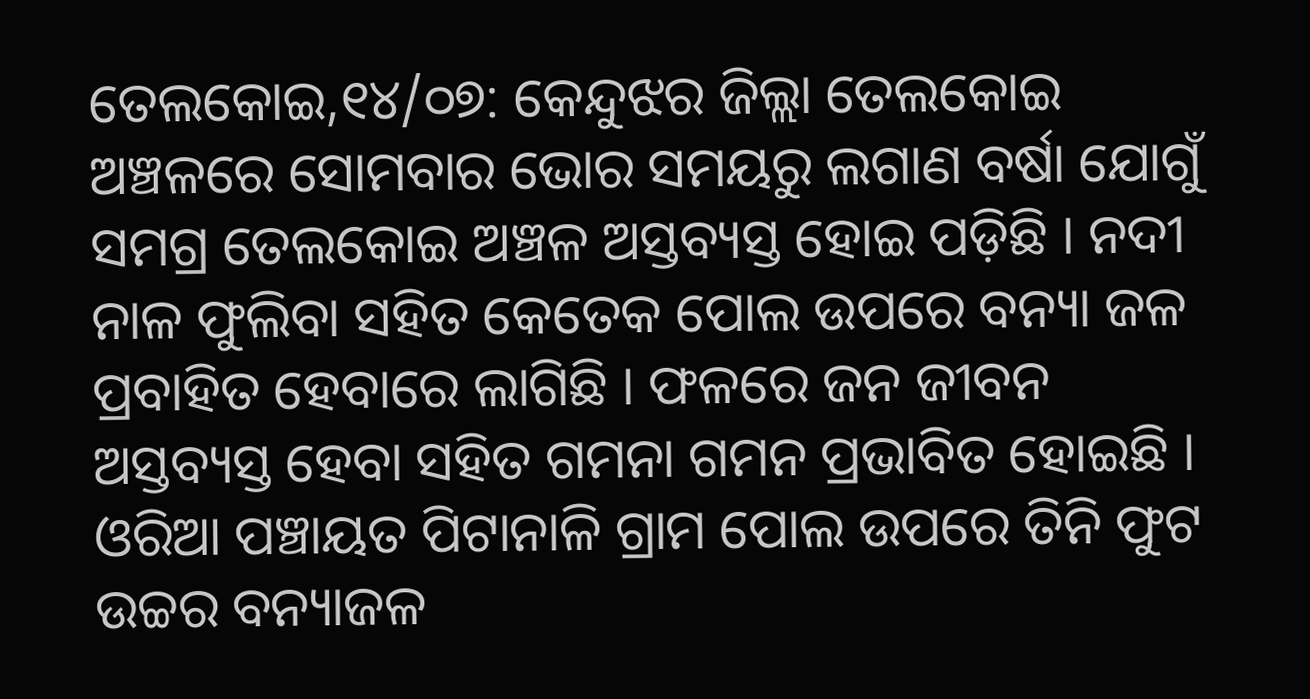ତେଲକୋଇ,୧୪/୦୭: କେନ୍ଦୁଝର ଜିଲ୍ଲା ତେଲକୋଇ ଅଞ୍ଚଳରେ ସୋମବାର ଭୋର ସମୟରୁ ଲଗାଣ ବର୍ଷା ଯୋଗୁଁ ସମଗ୍ର ତେଲକୋଇ ଅଞ୍ଚଳ ଅସ୍ତବ୍ୟସ୍ତ ହୋଇ ପଡ଼ିଛି । ନଦୀ ନାଳ ଫୁଲିବା ସହିତ କେତେକ ପୋଲ ଉପରେ ବନ୍ୟା ଜଳ ପ୍ରବାହିତ ହେବାରେ ଲାଗିଛି । ଫଳରେ ଜନ ଜୀବନ ଅସ୍ତବ୍ୟସ୍ତ ହେବା ସହିତ ଗମନା ଗମନ ପ୍ରଭାବିତ ହୋଇଛି । ଓରିଆ ପଞ୍ଚାୟତ ପିଟାନାଳି ଗ୍ରାମ ପୋଲ ଉପରେ ତିନି ଫୁଟ ଉଚ୍ଚର ବନ୍ୟାଜଳ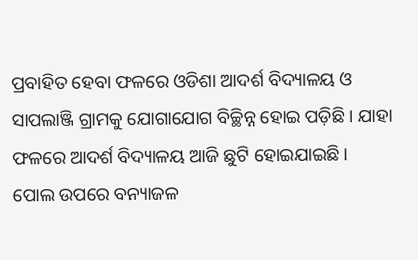ପ୍ରବାହିତ ହେବା ଫଳରେ ଓଡିଶା ଆଦର୍ଶ ବିଦ୍ୟାଳୟ ଓ ସାପଲାଞ୍ଜି ଗ୍ରାମକୁ ଯୋଗାଯୋଗ ବିଚ୍ଛିନ୍ନ ହୋଇ ପଡ଼ିଛି । ଯାହା ଫଳରେ ଆଦର୍ଶ ବିଦ୍ୟାଳୟ ଆଜି ଛୁଟି ହୋଇଯାଇଛି ।
ପୋଲ ଉପରେ ବନ୍ୟାଜଳ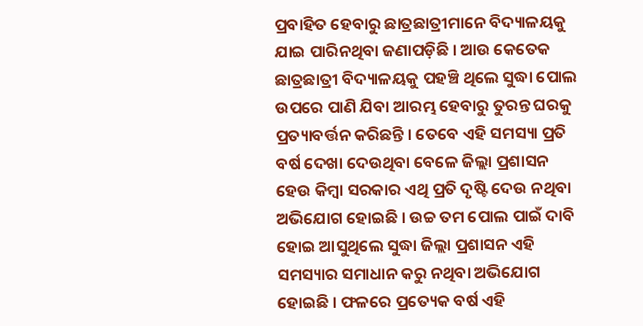ପ୍ରବାହିତ ହେବାରୁ ଛାତ୍ରଛାତ୍ରୀମାନେ ବିଦ୍ୟାଳୟକୁ ଯାଇ ପାରିନଥିବା ଜଣାପଡ଼ିଛି । ଆଉ କେତେକ ଛାତ୍ରଛାତ୍ରୀ ବିଦ୍ୟାଳୟକୁ ପହଞ୍ଚି ଥିଲେ ସୁଦ୍ଧା ପୋଲ ଉପରେ ପାଣି ଯିବା ଆରମ୍ଭ ହେବାରୁ ତୁରନ୍ତ ଘରକୁ ପ୍ରତ୍ୟାବର୍ତ୍ତନ କରିଛନ୍ତି । ତେବେ ଏହି ସମସ୍ୟା ପ୍ରତି ବର୍ଷ ଦେଖା ଦେଉଥିବା ବେଳେ ଜିଲ୍ଲା ପ୍ରଶାସନ ହେଉ କିମ୍ବା ସରକାର ଏଥି ପ୍ରତି ଦୃଷ୍ଟି ଦେଉ ନଥିବା ଅଭିଯୋଗ ହୋଇଛି । ଉଚ୍ଚ ତମ ପୋଲ ପାଇଁ ଦାବି ହୋଇ ଆସୁଥିଲେ ସୁଦ୍ଧା ଜିଲ୍ଲା ପ୍ରଶାସନ ଏହି ସମସ୍ୟାର ସମାଧାନ କରୁ ନଥିବା ଅଭିଯୋଗ ହୋଇଛି । ଫଳରେ ପ୍ରତ୍ୟେକ ବର୍ଷ ଏହି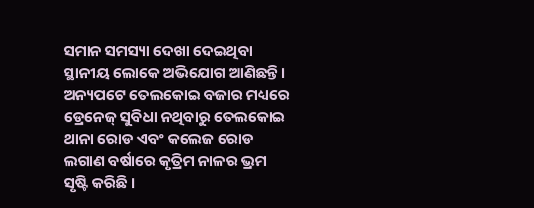ସମାନ ସମସ୍ୟା ଦେଖା ଦେଇଥିବା ସ୍ଥାନୀୟ ଲୋକେ ଅଭିଯୋଗ ଆଣିଛନ୍ତି । ଅନ୍ୟପଟେ ତେଲକୋଇ ବଜାର ମଧ୍ୟରେ ଡ୍ରେନେଜ୍ ସୁବିଧା ନଥିବାରୁ ତେଲକୋଇ ଥାନା ରୋଡ ଏବଂ କଲେଜ ରୋଡ ଲଗାଣ ବର୍ଷାରେ କୃତ୍ରିମ ନାଳର ଭ୍ରମ ସୃଷ୍ଟି କରିଛି ।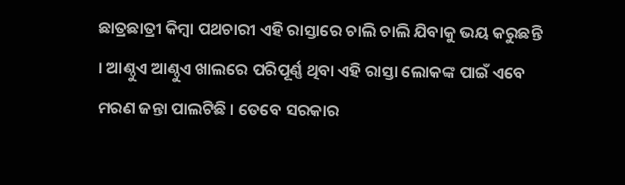ଛାତ୍ରଛାତ୍ରୀ କିମ୍ବା ପଥଚାରୀ ଏହି ରାସ୍ତାରେ ଚାଲି ଚାଲି ଯିବାକୁ ଭୟ କରୁଛନ୍ତି । ଆଣ୍ଠୁଏ ଆଣ୍ଠୁଏ ଖାଲରେ ପରିପୂର୍ଣ୍ଣ ଥିବା ଏହି ରାସ୍ତା ଲୋକଙ୍କ ପାଇଁ ଏବେ ମରଣ ଜନ୍ତା ପାଲଟିଛି । ତେବେ ସରକାର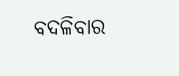ବଦଳିବାର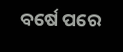ବର୍ଷେ ପରେ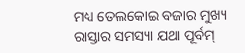ମଧ୍ୟ ତେଲକୋଇ ବଜାର ମୁଖ୍ୟ ରାସ୍ତାର ସମସ୍ୟା ଯଥା ପୂର୍ବମ୍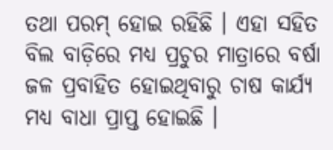ତଥା ପରମ୍ ହୋଇ ରହିଛି । ଏହା ସହିତ ବିଲ ବାଡ଼ିରେ ମଧ୍ୟ ପ୍ରଚୁର ମାତ୍ରାରେ ବର୍ଷା ଜଳ ପ୍ରବାହିତ ହୋଇଥିବାରୁ ଚାଷ କାର୍ଯ୍ୟ ମଧ୍ୟ ବାଧା ପ୍ରାପ୍ତ ହୋଇଛି ।